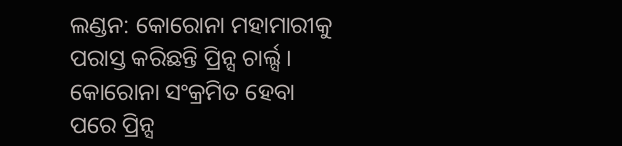ଲଣ୍ଡନ: କୋରୋନା ମହାମାରୀକୁ ପରାସ୍ତ କରିଛନ୍ତି ପ୍ରିନ୍ସ ଚାର୍ଲ୍ସ । କୋରୋନା ସଂକ୍ରମିତ ହେବା ପରେ ପ୍ରିନ୍ସ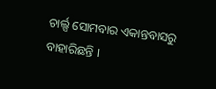ଚାର୍ଲ୍ସ ସୋମବାର ଏକାନ୍ତବାସରୁ ବାହାରିଛନ୍ତି ।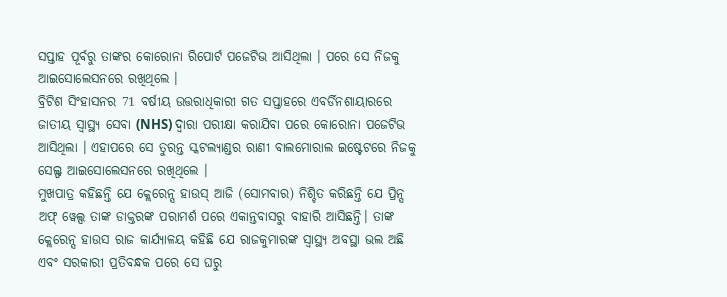ସପ୍ତାହ ପୂର୍ବରୁ ତାଙ୍କର କୋରୋନା ରିପୋର୍ଟ ପଜେଟିଭ ଆସିଥିଲା । ପରେ ସେ ନିଜକୁ ଆଇସୋଲେସନରେ ରଖିଥିଲେ ।
ବ୍ରିଟିଶ ସିଂହାସନର 71 ବର୍ଷୀୟ ଉତ୍ତରାଧିକାରୀ ଗତ ସପ୍ତାହରେ ଏବର୍ଡିନଶାୟାରରେ ଜାତୀୟ ସ୍ୱାସ୍ଥ୍ୟ ସେବା (NHS) ଦ୍ବାରା ପରୀକ୍ଷା କରାଯିବା ପରେ କୋରୋନା ପଜେଟିଭ ଆସିଥିଲା । ଏହାପରେ ସେ ତୁରନ୍ତ ସ୍କଟଲ୍ୟାଣ୍ଡର ରାଣୀ ବାଲମୋରାଲ ଇଷ୍ଟେଟରେ ନିଜକୁ ସେଲ୍ଫ ଆଇସୋଲେସନରେ ରଖିଥିଲେ ।
ମୁଖପାତ୍ର କହିଛନ୍ତି ଯେ କ୍ଲେରେନ୍ସ ହାଉସ୍ ଆଜି (ସୋମବାର) ନିଶ୍ଚିତ କରିଛନ୍ତି ଯେ ପ୍ରିନ୍ସ ଅଫ୍ ୱେଲ୍ସ ତାଙ୍କ ଡାକ୍ତରଙ୍କ ପରାମର୍ଶ ପରେ ଏକାନ୍ତବାସରୁ ବାହାରି ଆସିଛନ୍ତି। ତାଙ୍କ କ୍ଲେରେନ୍ସ ହାଉସ ରାଜ କାର୍ଯ୍ୟାଳୟ କହିଛି ଯେ ରାଜକୁମାରଙ୍କ ସ୍ୱାସ୍ଥ୍ୟ ଅବସ୍ଥା ଭଲ ଅଛି ଏବଂ ସରକାରୀ ପ୍ରତିବନ୍ଧକ ପରେ ସେ ଘରୁ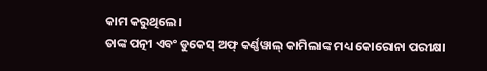କାମ କରୁଥିଲେ।
ତାଙ୍କ ପତ୍ନୀ ଏବଂ ଡୁକେସ୍ ଅଫ୍ କର୍ଣ୍ଣୱାଲ୍ କାମିଲାଙ୍କ ମଧ୍ୟ କୋରୋନା ପରୀକ୍ଷା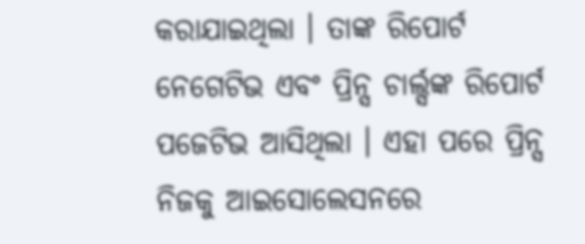କରାଯାଇଥିଲା । ତାଙ୍କ ରିପୋର୍ଟ ନେଗେଟିଭ ଏବଂ ପ୍ରିନ୍ସ ଚାର୍ଲ୍ସଙ୍କ ରିପୋର୍ଟ ପଜେଟିଭ ଆସିଥିଲା । ଏହା ପରେ ପ୍ରିନ୍ସ ନିଜକୁ ଆଇସୋଲେସନରେ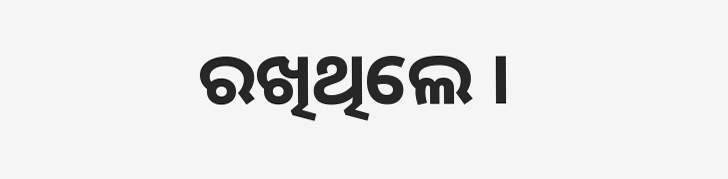ରଖିଥିଲେ ।